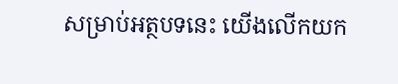សម្រាប់អត្ថបទនេះ យើងលើកយក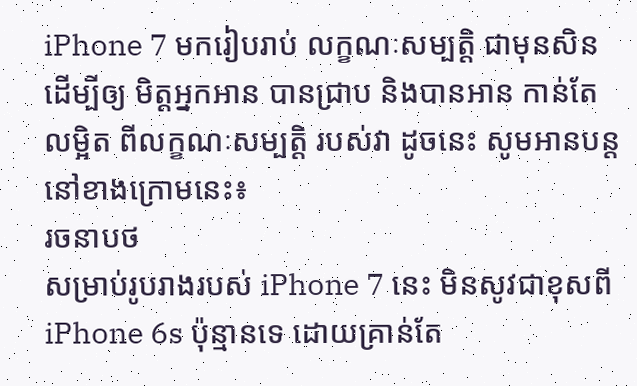iPhone 7 មករៀបរាប់ លក្ខណៈសម្បត្តិ ជាមុនសិន ដើម្បីឲ្យ មិត្តអ្នកអាន បានជ្រាប និងបានអាន កាន់តែលម្អិត ពីលក្ខណៈសម្បត្តិ របស់វា ដូចនេះ សូមអានបន្ត នៅខាងក្រោមនេះ៖
រចនាបថ
សម្រាប់រូបរាងរបស់ iPhone 7 នេះ មិនសូវជាខុសពី iPhone 6s ប៉ុន្មានទេ ដោយគ្រាន់តែ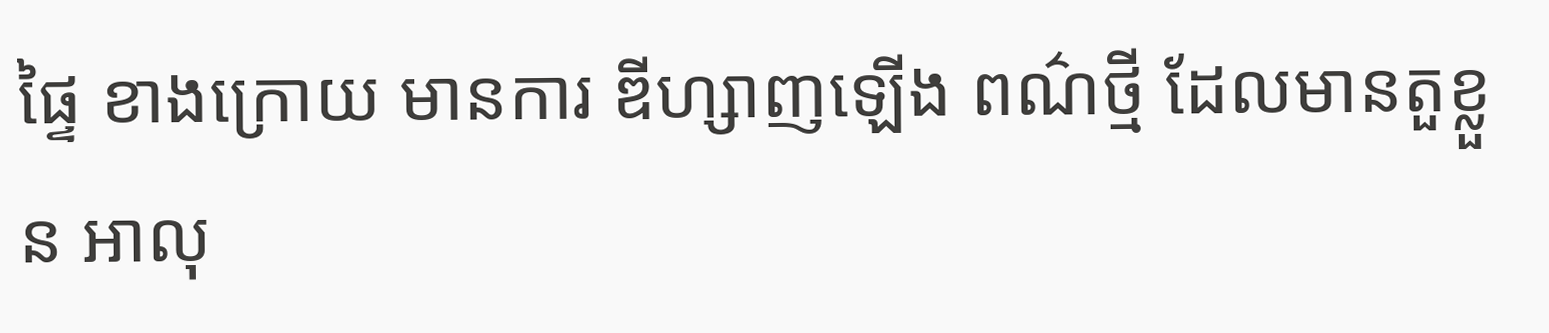ផ្ទៃ ខាងក្រោយ មានការ ឌីហ្សាញឡើង ពណ៌ថ្មី ដែលមានតួខ្លួន អាលុ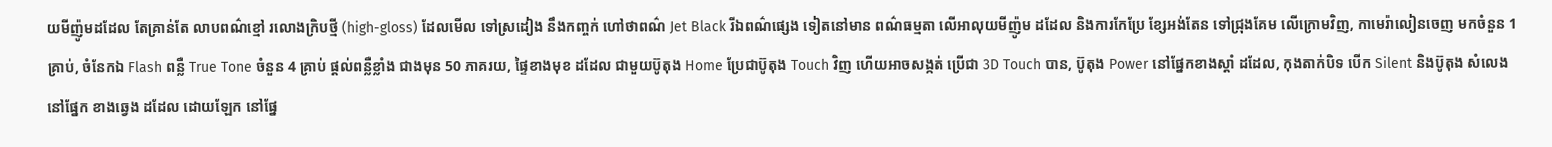យមីញ៉ូមដដែល តែគ្រាន់តែ លាបពណ៌ខ្មៅ រលោងក្រិបថ្មី (high-gloss) ដែលមើល ទៅស្រដៀង នឹងកញ្ចក់ ហៅថាពណ៌ Jet Black រីឯពណ៌ផ្សេង ទៀតនៅមាន ពណ៌ធម្មតា លើអាលុយមីញ៉ូម ដដែល និងការកែប្រែ ខ្សែអង់តែន ទៅជ្រុងគែម លើក្រោមវិញ, កាមេរ៉ាលៀនចេញ មកចំនួន 1 គ្រាប់, ចំនែកឯ Flash ពន្លឺ True Tone ចំនួន 4 គ្រាប់ ផ្តល់ពន្លឺខ្លាំង ជាងមុន 50 ភាគរយ, ផ្ទៃខាងមុខ ដដែល ជាមួយប៊ូតុង Home ប្រែជាប៊ូតុង Touch វិញ ហើយអាចសង្កត់ ប្រើជា 3D Touch បាន, ប៊ូតុង Power នៅផ្នែកខាងស្តាំ ដដែល, កុងតាក់បិទ បើក Silent និងប៊ូតុង សំលេងនៅផ្នែក ខាងឆ្វេង ដដែល ដោយឡែក នៅផ្នែ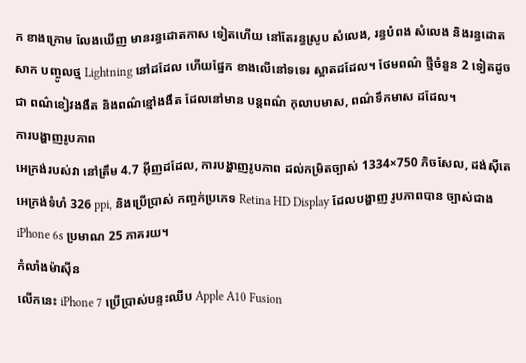ក ខាងក្រោម លែងឃើញ មានរន្ធដោតកាស ទៀតហើយ នៅតែរន្ធស្រូប សំលេង, រន្ធបំពង សំលេង និងរន្ធដោតសាក បញ្ចូលថ្ម Lightning នៅដដែល ហើយផ្នែក ខាងលើនៅទទេរ ស្អាតដដែល។ ថែមពណ៌ ថ្មីចំនួន 2 ទៀតដូចជា ពណ៌ខៀវងងឹត និងពណ៌ខ្មៅងងឹត ដែលនៅមាន បន្តពណ៌ កុលាបមាស, ពណ៌ទឹកមាស ដដែល។
ការបង្ហាញរូបភាព
អេក្រង់របស់វា នៅត្រឹម 4.7 អ៊ីញដដែល, ការបង្ហាញរូបភាព ដល់កម្រិតច្បាស់ 1334×750 ភិចសែល, ដង់ស៊ីតេ អេក្រង់ទំហំ 326 ppi, និងប្រើប្រាស់ កញ្ចក់ប្រភេទ Retina HD Display ដែលបង្ហាញ រូបភាពបាន ច្បាស់ជាង iPhone 6s ប្រមាណ 25 ភាគរយ។
កំលាំងម៉ាស៊ីន
លើកនេះ iPhone 7 ប្រើប្រាស់បន្ទះឈីប Apple A10 Fusion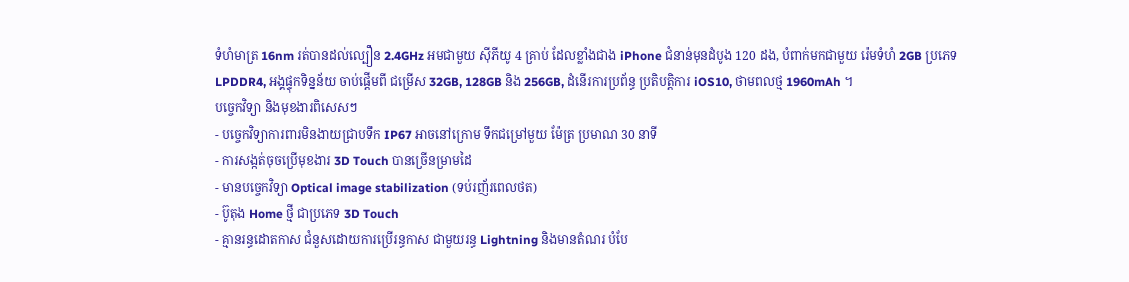ទំហំមាត្រ 16nm រត់បានដល់ល្បឿន 2.4GHz អមជាមួយ ស៊ីភីយូ 4 គ្រាប់ ដែលខ្លាំងជាង iPhone ជំនាន់មុនដំបូង 120 ដង, បំពាក់មកជាមួយ រ៉េមទំហំ 2GB ប្រភេទ LPDDR4, អង្គផ្ទុកទិន្នន័យ ចាប់ផ្តើមពី ជម្រើស 32GB, 128GB និង 256GB, ដំនើរការប្រព័ន្ធ ប្រតិបត្តិការ iOS10, ថាមពលថ្ម 1960mAh ។
បច្ចេកវិទ្យា និងមុខងារពិសេសៗ
- បច្ចេកវិទ្យាការពារមិនងាយជ្រាបទឹក IP67 អាចនៅក្រោម ទឹកជម្រៅមួយ ម៉ែត្រ ប្រមាណ 30 នាទី
- ការសង្កត់ចុចប្រើមុខងារ 3D Touch បានច្រើនម្រាមដៃ
- មានបច្ចេកវិទ្យា Optical image stabilization (ទប់រញ័រពេលថត)
- ប៊ូតុង Home ថ្មី ជាប្រភេទ 3D Touch
- គ្មានរន្ធដោតកាស ជំនួសដោយការប្រើរន្ធកាស ជាមួយរន្ធ Lightning និងមានតំណរ បំបែ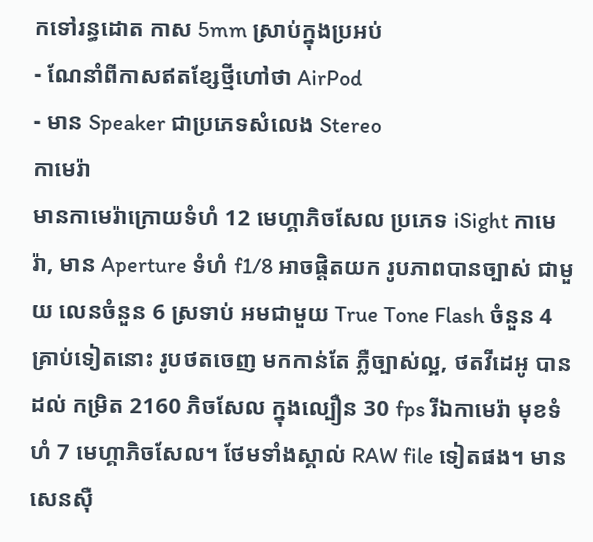កទៅរន្ធដោត កាស 5mm ស្រាប់ក្នុងប្រអប់
- ណែនាំពីកាសឥតខ្សែថ្មីហៅថា AirPod
- មាន Speaker ជាប្រភេទសំលេង Stereo
កាមេរ៉ា
មានកាមេរ៉ាក្រោយទំហំ 12 មេហ្គាភិចសែល ប្រភេទ iSight កាមេរ៉ា, មាន Aperture ទំហំ f1/8 អាចផ្តិតយក រូបភាពបានច្បាស់ ជាមួយ លេនចំនួន 6 ស្រទាប់ អមជាមួយ True Tone Flash ចំនួន 4 គ្រាប់ទៀតនោះ រូបថតចេញ មកកាន់តែ ភ្លឺច្បាស់ល្អ, ថតវីដេអូ បានដល់ កម្រិត 2160 ភិចសែល ក្នុងល្បឿន 30 fps រីឯកាមេរ៉ា មុខទំហំ 7 មេហ្គាភិចសែល។ ថែមទាំងស្គាល់ RAW file ទៀតផង។ មានសេនស៊ឺ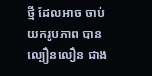ថ្មី ដែលអាច ចាប់យករូបភាព បានល្បឿនលឿន ជាង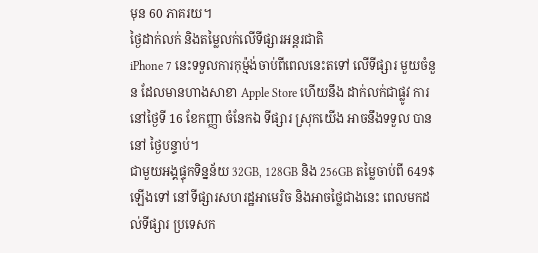មុន 60 ភាគរយ។
ថ្ងៃដាក់លក់ និងតម្លៃលក់លើទីផ្សារអន្តរជាតិ
iPhone 7 នេះទទួលការកុម៉្មង់ចាប់ពីពេលនេះតទៅ លើទីផ្សារ មួយចំនួន ដែលមានហាងសាខា Apple Store ហើយនឹង ដាក់លក់ជាផ្លូវ ការនៅថ្ងៃទី 16 ខែកញ្ញា ចំនែកឯ ទីផ្សារ ស្រុកយើង អាចនឹងទទួល បាននៅ ថ្ងៃបន្ទាប់។
ជាមួយអង្គផ្ទុកទិន្នន័យ 32GB, 128GB និង 256GB តម្លៃចាប់ពី 649$ ឡើងទៅ នៅទីផ្សារសហរដ្ឋអាមេរិច និងអាចថ្លៃជាងនេះ ពេលមកដល់ទីផ្សារ ប្រទេសក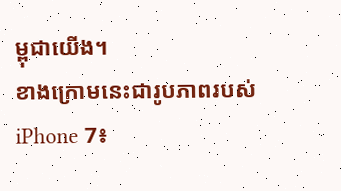ម្ពុជាយើង។
ខាងក្រោមនេះជារូបភាពរបស់ iPhone 7៖